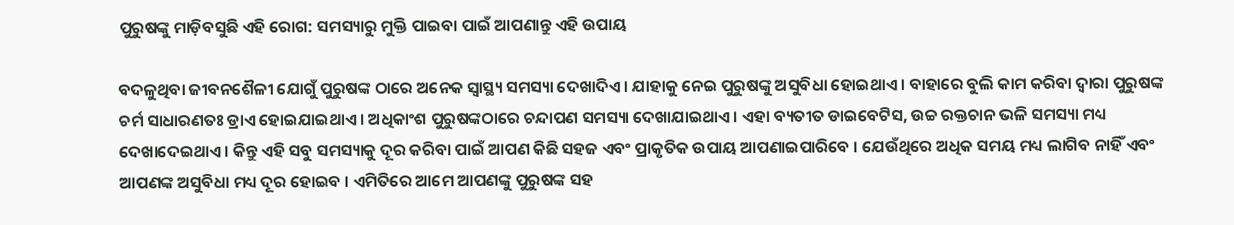ପୁରୁଷଙ୍କୁ ମାଡ଼ିବସୁଛି ଏହି ରୋଗ: ସମସ୍ୟାରୁ ମୁକ୍ତି ପାଇବା ପାଇଁ ଆପଣାନ୍ତୁ ଏହି ଉପାୟ

ବଦଳୁଥିବା ଜୀବନଶୈଳୀ ଯୋଗୁଁ ପୁରୁଷଙ୍କ ଠାରେ ଅନେକ ସ୍ୱାସ୍ଥ୍ୟ ସମସ୍ୟା ଦେଖାଦିଏ । ଯାହାକୁ ନେଇ ପୁରୁଷଙ୍କୁ ଅସୁବିଧା ହୋଇଥାଏ । ବାହାରେ ବୁଲି କାମ କରିବା ଦ୍ୱାରା ପୁରୁଷଙ୍କ ଚର୍ମ ସାଧାରଣତଃ ଡ୍ରାଏ ହୋଇଯାଇଥାଏ । ଅଧିକାଂଶ ପୁରୁଷଙ୍କଠାରେ ଚନ୍ଦାପଣ ସମସ୍ୟା ଦେଖାଯାଇଥାଏ । ଏହା ବ୍ୟତୀତ ଡାଇବେଟିସ, ଉଚ୍ଚ ରକ୍ତଚାନ ଭଳି ସମସ୍ୟା ମଧ୍ୟ ଦେଖାଦେଇଥାଏ । କିନ୍ତୁ ଏହି ସବୁ ସମସ୍ୟାକୁ ଦୂର କରିବା ପାଇଁ ଆପଣ କିଛି ସହଜ ଏବଂ ପ୍ରାକୃତିକ ଉପାୟ ଆପଣାଇପାରିବେ । ଯେଉଁଥିରେ ଅଧିକ ସମୟ ମଧ୍ୟ ଲାଗିବ ନାହିଁ ଏବଂ ଆପଣଙ୍କ ଅସୁବିଧା ମଧ୍ୟ ଦୂର ହୋଇବ । ଏମିତିରେ ଆମେ ଆପଣଙ୍କୁ ପୁରୁଷଙ୍କ ସହ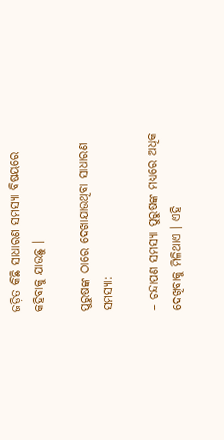ଜଡ଼ିତ କିଛି ସାଧାରଣ ସମସ୍ୟା ବିଷୟରେ କହିବାକୁ ଯାଉଛୁ ।

ପୁରୁଷଙ୍କ ଠାରେ ଦେଖାଯାଉଥିବା ସାଧାରଣ ସମସ୍ୟା:

– ଚନ୍ଦାପଣ ସମସ୍ୟା ପୁରୁଷଙ୍କ ମଧ୍ୟରେ ଅଧିକ ଦେଖିବାକୁ ମିଳିଥାଏ । ଏହି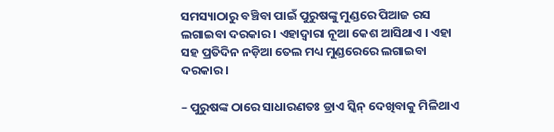ସମସ୍ୟାଠାରୁ ବଞ୍ଚିବା ପାଇଁ ପୁରୁଷଙ୍କୁ ମୁଣ୍ଡରେ ପିଆଜ ରସ ଲଗାଇବା ଦରକାର । ଏହାଦ୍ୱାରା ନୂଆ କେଶ ଆସିଥାଏ । ଏହା ସହ ପ୍ରତିଦିନ ନଡ଼ିଆ ତେଲ ମଧ୍ୟ ମୁଣ୍ଡରେରେ ଲଗାଇବା ଦରକାର ।

– ପୁରୁଷଙ୍କ ଠାରେ ସାଧାରଣତଃ ଡ୍ରାଏ ସ୍କିନ୍ ଦେଖିବାକୁ ମିଳିଥାଏ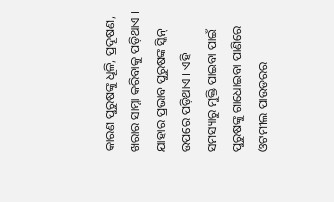କାରଣ ପୁରୁଷଙ୍କୁ ଧୂଳି, ପ୍ରଦୂଷଣ, ଖରାର ସାମ୍ନା କରିବାକୁ ପଡ଼ିଥାଏ । ଯାହାର ପ୍ରଭାବ ପୁରୁଷଙ୍କ ସ୍କିନ୍ ଉପରେ ପଡ଼ିଥାଏ । ଏହି ସମସ୍ୟାରୁ ମୁକ୍ତି ପାଇବା ପାଇଁ ପୁରୁଷଙ୍କୁ ଗାଧୋଇବା ପାଣିରେ ଓଟମୀଲ ପାଉଡରର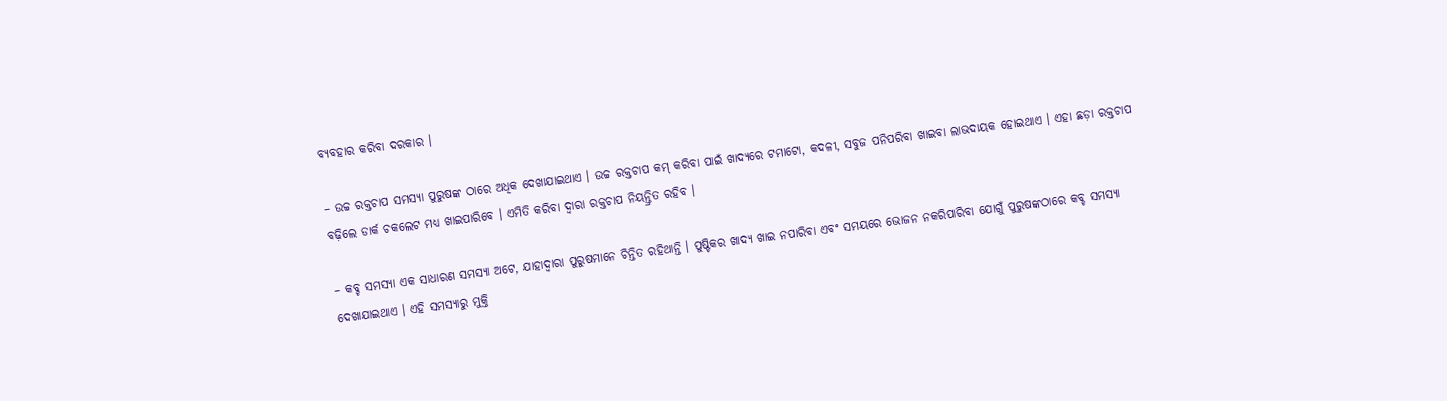ବ୍ୟବହାର କରିବା ଦରକାର ।

– ଉଚ୍ଚ ରକ୍ତଚାପ ସମସ୍ୟା ପୁରୁଷଙ୍କ ଠାରେ ଅଧିକ ଦେଖାଯାଇଥାଏ । ଉଚ୍ଚ ରକ୍ତଚାପ କମ୍ କରିବା ପାଇଁ ଖାଦ୍ୟରେ ଟମାଟୋ, କଦଳୀ, ସବୁଜ ପନିପରିବା ଖାଇବା ଲାଭଦାୟକ ହୋଇଥାଏ । ଏହା ଛଡ଼ା ରକ୍ତଚାପ ବଢ଼ିଲେ ଡାର୍କ ଚକଲେଟ ମଧ୍ୟ ଖାଇପାରିବେ । ଏମିତି କରିବା ଦ୍ୱାରା ରକ୍ତଚାପ ନିୟନ୍ତ୍ରିତ ରହିବ ।

– କବ୍ଚ ସମସ୍ୟା ଏକ ସାଧାରଣ ସମସ୍ୟା ଅଟେ, ଯାହାଦ୍ୱାରା ପୁରୁଷମାନେ ଚିନ୍ତିତ ରହିଥାନ୍ତି । ପୁଷ୍ଟିକର ଖାଦ୍ୟ ଖାଇ ନପାରିବା ଏବଂ ସମୟରେ ଭୋଜନ ନକରିପାରିବା ଯୋଗୁଁ ପୁରୁଷଙ୍କଠାରେ କବ୍ଚ ସମସ୍ୟା ଦେଖାଯାଇଥାଏ । ଏହି ସମସ୍ୟାରୁ ମୁକ୍ତି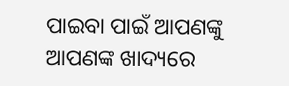ପାଇବା ପାଇଁ ଆପଣଙ୍କୁ ଆପଣଙ୍କ ଖାଦ୍ୟରେ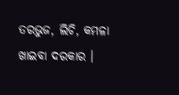ତରଭୁଜ, ଲିଚି, କମଳା ଖାଇବା ଦରକାର ।